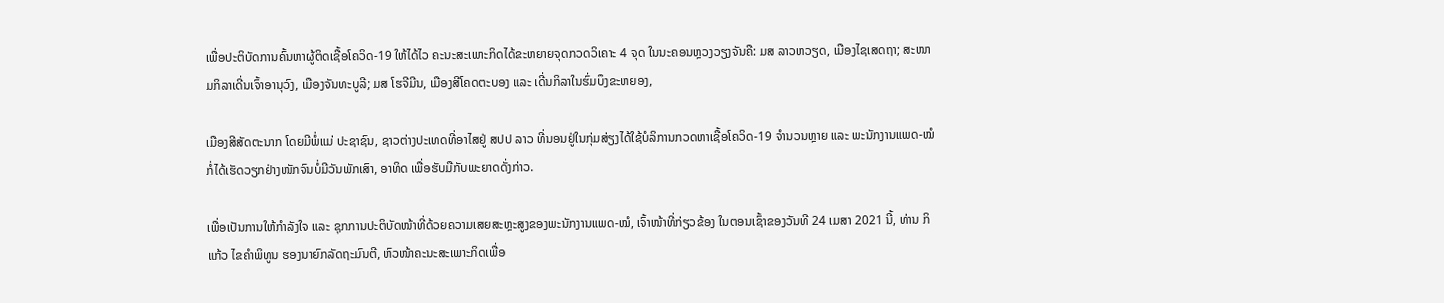ເພື່ອປະຕິບັດການຄົ້ນຫາຜູ້ຕິດເຊື້ອໂຄວິດ-19 ໃຫ້ໄດ້ໄວ ຄະນະສະເພາະກິດໄດ້ຂະຫຍາຍຈຸດກວດວິເຄາະ 4 ຈຸດ ໃນນະຄອນຫຼວງວຽງຈັນຄື: ມສ ລາວຫວຽດ, ເມືອງໄຊເສດຖາ; ສະໜາມກິລາເດີ່ນເຈົ້າອານຸວົງ, ເມືອງຈັນທະບູລີ; ມສ ໂຮຈີມີນ, ເມືອງສີໂຄດຕະບອງ ແລະ ເດີ່ນກິລາໃນຮົ່ມບຶງຂະຫຍອງ,

ເມືອງສີສັດຕະນາກ ໂດຍມີພໍ່ແມ່ ປະຊາຊົນ, ຊາວຕ່າງປະເທດທີ່ອາໄສຢູ່ ສປປ ລາວ ທີ່ນອນຢູ່ໃນກຸ່ມສ່ຽງໄດ້ໃຊ້ບໍລິການກວດຫາເຊື້ອໂຄວິດ-19 ຈຳນວນຫຼາຍ ແລະ ພະນັກງານແພດ-ໝໍ ກໍ່ໄດ້ເຮັດວຽກຢ່າງໜັກຈົນບໍ່ມີວັນພັກເສົາ, ອາທິດ ເພື່ອຮັບມືກັບພະຍາດດັ່ງກ່າວ.

ເພື່ອເປັນການໃຫ້ກຳລັງໃຈ ແລະ ຊຸກການປະຕິບັດໜ້າທີ່ດ້ວຍຄວາມເສຍສະຫຼະສູງຂອງພະນັກງານແພດ-ໝໍ, ເຈົ້າໜ້າທີ່ກ່ຽວຂ້ອງ ໃນຕອນເຊົ້າຂອງວັນທີ 24 ເມສາ 2021 ນີ້, ທ່ານ ກິແກ້ວ ໄຂຄຳພິທູນ ຮອງນາຍົກລັດຖະມົນຕີ, ຫົວໜ້າຄະນະສະເພາະກິດເພື່ອ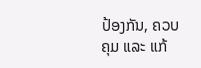ປ້ອງກັນ, ຄວບຄຸມ ແລະ ແກ້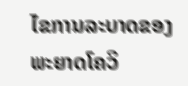ໄຂການລະບາດຂອງພະຍາດໂຄວິ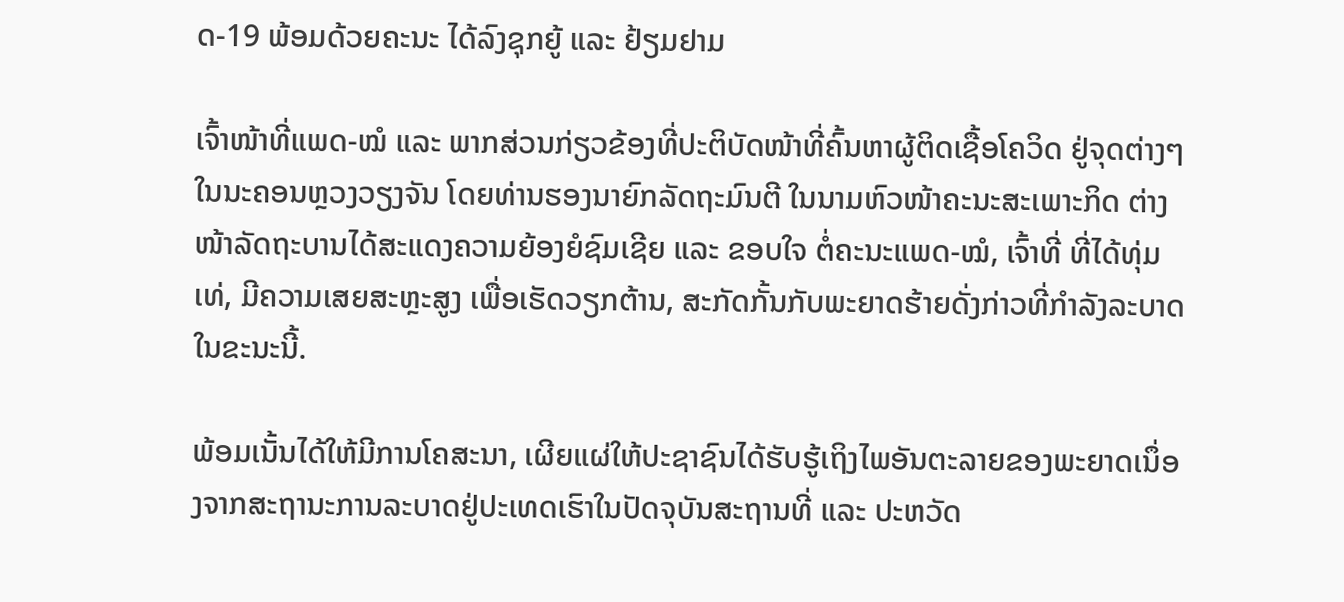ດ-19 ພ້ອມດ້ວຍຄະນະ ໄດ້ລົງຊຸກຍູ້ ແລະ ຢ້ຽມຢາມ

ເຈົ້າໜ້າທີ່ແພດ-ໝໍ ແລະ ພາກສ່ວນກ່ຽວຂ້ອງທີ່ປະຕິບັດໜ້າທີ່ຄົ້ນຫາຜູ້ຕິດເຊື້ອໂຄວິດ ຢູ່ຈຸດຕ່າງໆໃນນະຄອນຫຼວງວຽງຈັນ ໂດຍທ່ານຮອງນາຍົກລັດຖະມົນຕີ ໃນນາມຫົວໜ້າຄະນະສະເພາະກິດ ຕ່າງໜ້າລັດຖະບານໄດ້ສະແດງຄວາມຍ້ອງຍໍຊົມເຊີຍ ແລະ ຂອບໃຈ ຕໍ່ຄະນະແພດ-ໝໍ, ເຈົ້າທີ່ ທີ່ໄດ້ທຸ່ມເທ່, ມີຄວາມເສຍສະຫຼະສູງ ເພື່ອເຮັດວຽກຕ້ານ, ສະກັດກັ້ນກັບພະຍາດຮ້າຍດັ່ງກ່າວທີ່ກຳລັງລະບາດໃນຂະນະນີ້.

ພ້ອມເນັ້ນໄດ້ໃຫ້ມີການໂຄສະນາ, ເຜີຍແຜ່ໃຫ້ປະຊາຊົນໄດ້ຮັບຮູ້ເຖິງໄພອັນຕະລາຍຂອງພະຍາດເນຶ່ອງຈາກສະຖານະການລະບາດຢູ່ປະເທດເຮົາໃນປັດຈຸບັນສະຖານທີ່ ແລະ ປະຫວັດ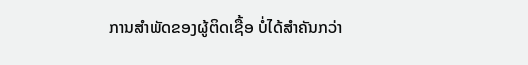ການສຳພັດຂອງຜູ້ຕິດເຊື້ອ ບໍ່ໄດ້ສຳຄັນກວ່າ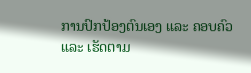ການປົກປ້ອງຕົນເອງ ແລະ ຄອບຄົວ ແລະ ເຮັດຕາມ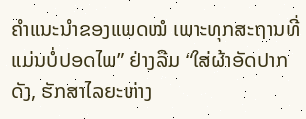ຄຳແນະນຳຂອງແພດໝໍ ເພາະທຸກສະຖານທີ່ແມ່ນບໍ່ປອດໄພ” ຢ່າງລືມ “ໃສ່ຜ້າອັດປາກດັງ, ຮັກສາໄລຍະຫ່າງ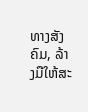ທາງສັງຄົມ, ລ້າງມືໃຫ້ສະ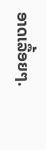ອາດເລື້ອຍໆ.